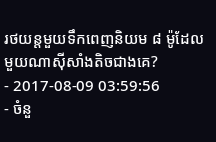រថយន្តមួយទឹកពេញនិយម ៨ ម៉ូដែល មួយណាស៊ីសាំងតិចជាងគេ?
- 2017-08-09 03:59:56
- ចំនួ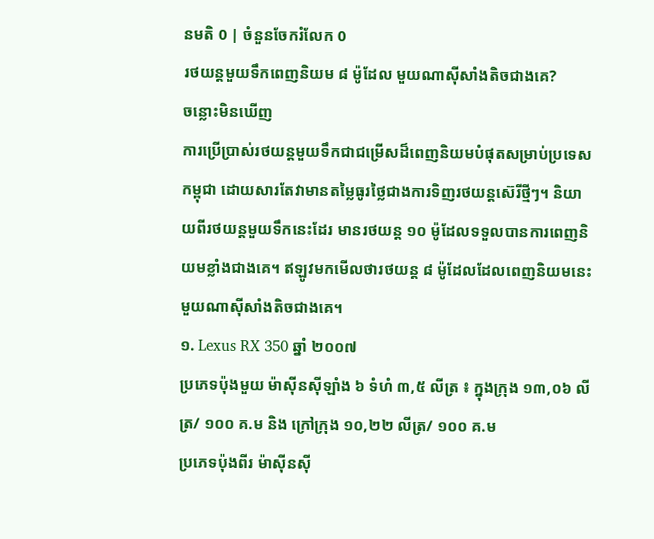នមតិ 0 | ចំនួនចែករំលែក 0
រថយន្តមួយទឹកពេញនិយម ៨ ម៉ូដែល មួយណាស៊ីសាំងតិចជាងគេ?
ចន្លោះមិនឃើញ
ការប្រើប្រាស់រថយន្តមួយទឹកជាជម្រើសដ៏ពេញនិយមបំផុតសម្រាប់ប្រទេសកម្ពុជា ដោយសារតែវាមានតម្លៃធូរថ្លៃជាងការទិញរថយន្តស៊េរីថ្មីៗ។ និយាយពីរថយន្តមួយទឹកនេះដែរ មានរថយន្ត ១០ ម៉ូដែលទទួលបានការពេញនិយមខ្លាំងជាងគេ។ ឥឡូវមកមើលថារថយន្ត ៨ ម៉ូដែលដែលពេញនិយមនេះមួយណាស៊ីសាំងតិចជាងគេ។
១. Lexus RX 350 ឆ្នាំ ២០០៧
ប្រភេទប៉ុងមួយ ម៉ាស៊ីនស៊ីឡាំង ៦ ទំហំ ៣,៥ លីត្រ ៖ ក្នុងក្រុង ១៣,០៦ លីត្រ/ ១០០ គ.ម និង ក្រៅក្រុង ១០,២២ លីត្រ/ ១០០ គ.ម
ប្រភេទប៉ុងពីរ ម៉ាស៊ីនស៊ី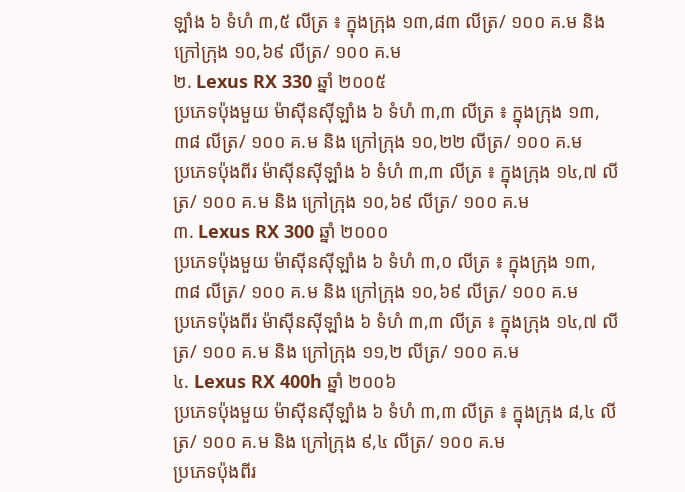ឡាំង ៦ ទំហំ ៣,៥ លីត្រ ៖ ក្នុងក្រុង ១៣,៨៣ លីត្រ/ ១០០ គ.ម និង ក្រៅក្រុង ១០,៦៩ លីត្រ/ ១០០ គ.ម
២. Lexus RX 330 ឆ្នាំ ២០០៥
ប្រភេទប៉ុងមួយ ម៉ាស៊ីនស៊ីឡាំង ៦ ទំហំ ៣,៣ លីត្រ ៖ ក្នុងក្រុង ១៣,៣៨ លីត្រ/ ១០០ គ.ម និង ក្រៅក្រុង ១០,២២ លីត្រ/ ១០០ គ.ម
ប្រភេទប៉ុងពីរ ម៉ាស៊ីនស៊ីឡាំង ៦ ទំហំ ៣,៣ លីត្រ ៖ ក្នុងក្រុង ១៤,៧ លីត្រ/ ១០០ គ.ម និង ក្រៅក្រុង ១០,៦៩ លីត្រ/ ១០០ គ.ម
៣. Lexus RX 300 ឆ្នាំ ២០០០
ប្រភេទប៉ុងមួយ ម៉ាស៊ីនស៊ីឡាំង ៦ ទំហំ ៣,០ លីត្រ ៖ ក្នុងក្រុង ១៣,៣៨ លីត្រ/ ១០០ គ.ម និង ក្រៅក្រុង ១០,៦៩ លីត្រ/ ១០០ គ.ម
ប្រភេទប៉ុងពីរ ម៉ាស៊ីនស៊ីឡាំង ៦ ទំហំ ៣,៣ លីត្រ ៖ ក្នុងក្រុង ១៤,៧ លីត្រ/ ១០០ គ.ម និង ក្រៅក្រុង ១១,២ លីត្រ/ ១០០ គ.ម
៤. Lexus RX 400h ឆ្នាំ ២០០៦
ប្រភេទប៉ុងមួយ ម៉ាស៊ីនស៊ីឡាំង ៦ ទំហំ ៣,៣ លីត្រ ៖ ក្នុងក្រុង ៨,៤ លីត្រ/ ១០០ គ.ម និង ក្រៅក្រុង ៩,៤ លីត្រ/ ១០០ គ.ម
ប្រភេទប៉ុងពីរ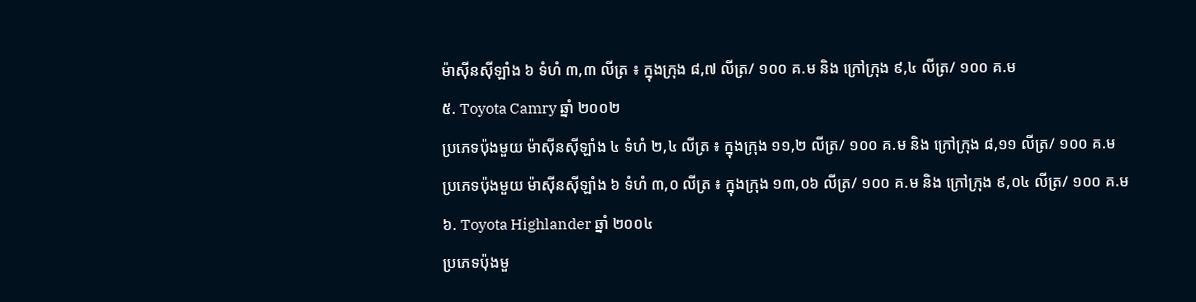ម៉ាស៊ីនស៊ីឡាំង ៦ ទំហំ ៣,៣ លីត្រ ៖ ក្នុងក្រុង ៨,៧ លីត្រ/ ១០០ គ.ម និង ក្រៅក្រុង ៩,៤ លីត្រ/ ១០០ គ.ម
៥. Toyota Camry ឆ្នាំ ២០០២
ប្រភេទប៉ុងមួយ ម៉ាស៊ីនស៊ីឡាំង ៤ ទំហំ ២,៤ លីត្រ ៖ ក្នុងក្រុង ១១,២ លីត្រ/ ១០០ គ.ម និង ក្រៅក្រុង ៨,១១ លីត្រ/ ១០០ គ.ម
ប្រភេទប៉ុងមួយ ម៉ាស៊ីនស៊ីឡាំង ៦ ទំហំ ៣,០ លីត្រ ៖ ក្នុងក្រុង ១៣,០៦ លីត្រ/ ១០០ គ.ម និង ក្រៅក្រុង ៩,០៤ លីត្រ/ ១០០ គ.ម
៦. Toyota Highlander ឆ្នាំ ២០០៤
ប្រភេទប៉ុងមួ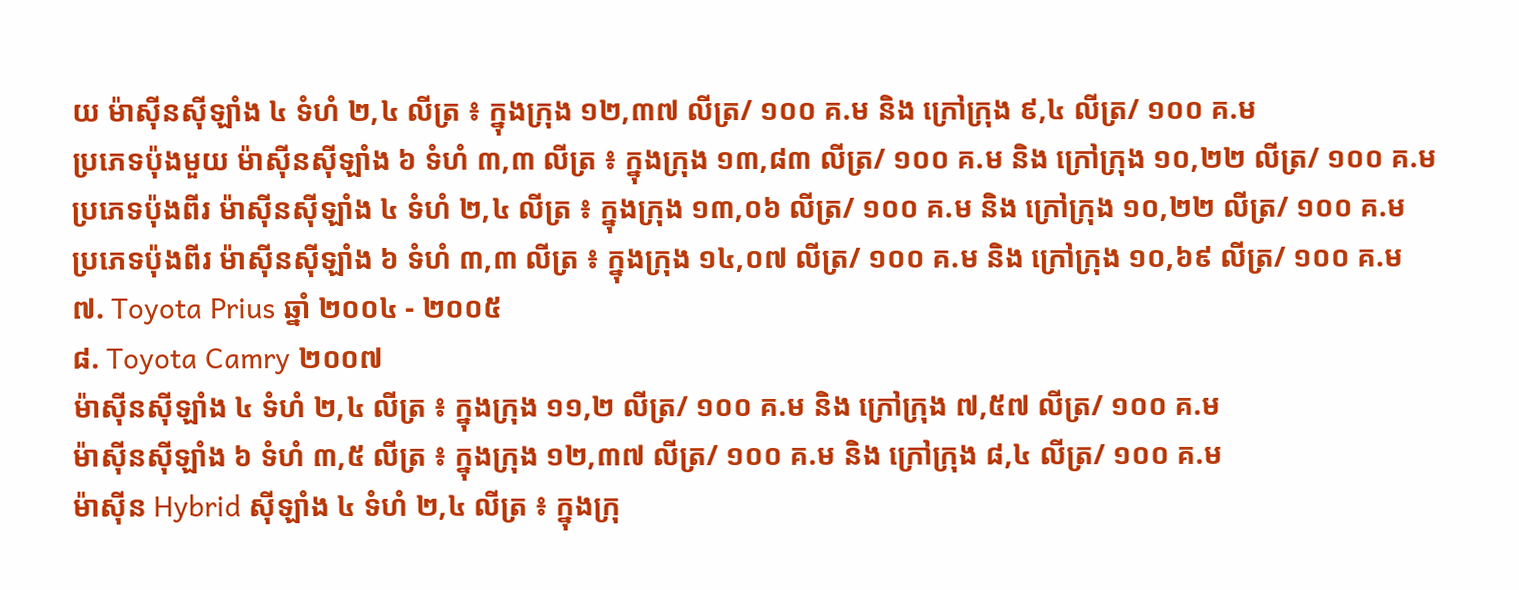យ ម៉ាស៊ីនស៊ីឡាំង ៤ ទំហំ ២,៤ លីត្រ ៖ ក្នុងក្រុង ១២,៣៧ លីត្រ/ ១០០ គ.ម និង ក្រៅក្រុង ៩,៤ លីត្រ/ ១០០ គ.ម
ប្រភេទប៉ុងមួយ ម៉ាស៊ីនស៊ីឡាំង ៦ ទំហំ ៣,៣ លីត្រ ៖ ក្នុងក្រុង ១៣,៨៣ លីត្រ/ ១០០ គ.ម និង ក្រៅក្រុង ១០,២២ លីត្រ/ ១០០ គ.ម
ប្រភេទប៉ុងពីរ ម៉ាស៊ីនស៊ីឡាំង ៤ ទំហំ ២,៤ លីត្រ ៖ ក្នុងក្រុង ១៣,០៦ លីត្រ/ ១០០ គ.ម និង ក្រៅក្រុង ១០,២២ លីត្រ/ ១០០ គ.ម
ប្រភេទប៉ុងពីរ ម៉ាស៊ីនស៊ីឡាំង ៦ ទំហំ ៣,៣ លីត្រ ៖ ក្នុងក្រុង ១៤,០៧ លីត្រ/ ១០០ គ.ម និង ក្រៅក្រុង ១០,៦៩ លីត្រ/ ១០០ គ.ម
៧. Toyota Prius ឆ្នាំ ២០០៤ - ២០០៥
៨. Toyota Camry ២០០៧
ម៉ាស៊ីនស៊ីឡាំង ៤ ទំហំ ២,៤ លីត្រ ៖ ក្នុងក្រុង ១១,២ លីត្រ/ ១០០ គ.ម និង ក្រៅក្រុង ៧,៥៧ លីត្រ/ ១០០ គ.ម
ម៉ាស៊ីនស៊ីឡាំង ៦ ទំហំ ៣,៥ លីត្រ ៖ ក្នុងក្រុង ១២,៣៧ លីត្រ/ ១០០ គ.ម និង ក្រៅក្រុង ៨,៤ លីត្រ/ ១០០ គ.ម
ម៉ាស៊ីន Hybrid ស៊ីឡាំង ៤ ទំហំ ២,៤ លីត្រ ៖ ក្នុងក្រុ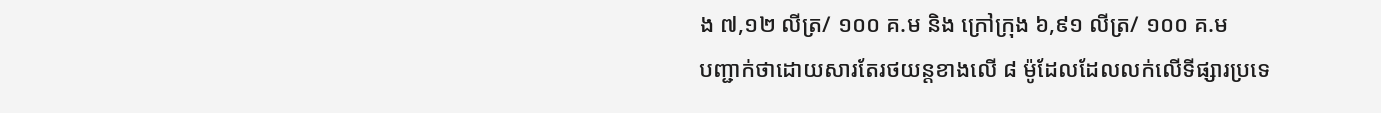ង ៧,១២ លីត្រ/ ១០០ គ.ម និង ក្រៅក្រុង ៦,៩១ លីត្រ/ ១០០ គ.ម
បញ្ជាក់ថាដោយសារតែរថយន្តខាងលើ ៨ ម៉ូដែលដែលលក់លើទីផ្សារប្រទេ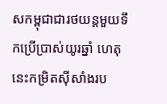សកម្ពុជាជារថយន្តមួយទឹកប្រើប្រាស់យូរឆ្នាំ ហេតុនេះកម្រិតស៊ីសាំងរប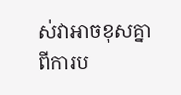ស់វាអាចខុសគ្នាពីការប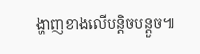ង្ហាញខាងលើបន្តិចបន្តួច៕